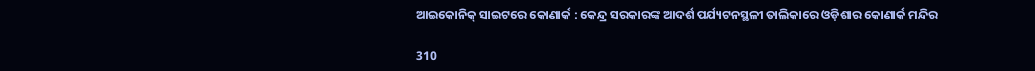ଆଇକୋନିକ୍ ସାଇଟରେ କୋଣାର୍କ : କେନ୍ଦ୍ର ସରକାରଙ୍କ ଆଦର୍ଶ ପର୍ଯ୍ୟଟନସ୍ଥଳୀ ତାଲିକାରେ ଓଡ଼ିଶାର କୋଣାର୍କ ମନ୍ଦିର

310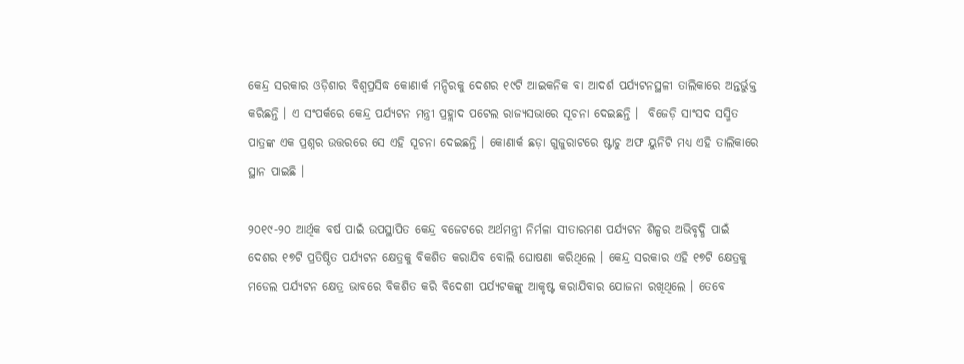କେନ୍ଦ୍ର ସରକାର ଓଡ଼ିଶାର ବିଶ୍ୱପ୍ରସିଦ୍ଧ କୋଣାର୍କ ମନ୍ଦିରକୁ ଦେଶର ୧୯ଟି ଆଇକନିକ ବା ଆଦର୍ଶ ପର୍ଯ୍ୟଟନସ୍ଥଳୀ ତାଲିକାରେ ଅନ୍ତର୍ଭୁକ୍ତ କରିଛନ୍ତି । ଏ ସଂପର୍କରେ କେନ୍ଦ୍ର ପର୍ଯ୍ୟଟନ ମନ୍ତ୍ରୀ ପ୍ରହ୍ଲାଦ ପଟେଲ ରାଜ୍ୟସଭାରେ ସୂଚନା ଦେଇଛନ୍ତି ।  ବିଜେଡ଼ି ସାଂସଦ ସସ୍ମିତ ପାତ୍ରଙ୍କ ଏକ ପ୍ରଶ୍ନର ଉତ୍ତରରେ ସେ ଏହି ସୂଚନା ଦେଇଛନ୍ତି । କୋଣାର୍କ ଛଡ଼ା ଗୁଜୁରାଟରେ ଷ୍ଟାଚୁ ଅଫ ୟୁନିଟି ମଧ୍ୟ ଏହି ତାଲିକାରେ ସ୍ଥାନ ପାଇଛି ।

୨୦୧୯-୨୦ ଆର୍ଥିକ ବର୍ଷ ପାଇଁ ଉପସ୍ଥାପିତ କେନ୍ଦ୍ର ବଜେଟରେ ଅର୍ଥମନ୍ତ୍ରୀ ନିର୍ମଳା ସୀତାରମଣ ପର୍ଯ୍ୟଟନ ଶିଳ୍ପର ଅଭିବୃଦ୍ଧି ପାଇଁ ଦେଶର ୧୭ଟି ପ୍ରତିଷ୍ଠିତ ପର୍ଯ୍ୟଟନ କ୍ଷେତ୍ରକୁ ବିକଶିତ କରାଯିବ ବୋଲି ଘୋଷଣା କରିଥିଲେ । କେନ୍ଦ୍ର ସରକାର ଏହି ୧୭ଟି କ୍ଷେତ୍ରକୁ ମଡେଲ ପର୍ଯ୍ୟଟନ କ୍ଷେତ୍ର ଭାବରେ ବିକଶିତ କରି ବିଦେଶୀ ପର୍ଯ୍ୟଟକଙ୍କୁ ଆକୃଷ୍ଟ କରାଯିବାର ଯୋଜନା ରଖିଥିଲେ । ତେବେ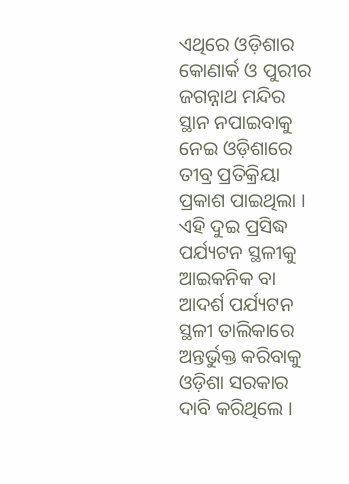ଏଥିରେ ଓଡ଼ିଶାର କୋଣାର୍କ ଓ ପୁରୀର ଜଗନ୍ନାଥ ମନ୍ଦିର ସ୍ଥାନ ନପାଇବାକୁ ନେଇ ଓଡ଼ିଶାରେ ତୀବ୍ର ପ୍ରତିକ୍ରିୟା ପ୍ରକାଶ ପାଇଥିଲା । ଏହି ଦୁଇ ପ୍ରସିଦ୍ଧ ପର୍ଯ୍ୟଟନ ସ୍ଥଳୀକୁ ଆଇକନିକ ବା ଆଦର୍ଶ ପର୍ଯ୍ୟଟନ ସ୍ଥଳୀ ତାଲିକାରେ ଅନ୍ତର୍ଭୁକ୍ତ କରିବାକୁ ଓଡ଼ିଶା ସରକାର ଦାବି କରିଥିଲେ ।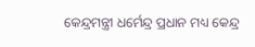କେନ୍ଦ୍ରମନ୍ତ୍ରୀ ଧର୍ମେନ୍ଦ୍ର ପ୍ରଧାନ ମଧ୍ୟ କେନ୍ଦ୍ର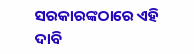ସରକାରଙ୍କଠାରେ ଏହି ଦାବି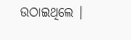ଉଠାଇଥିଲେ ।